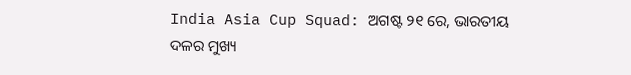India Asia Cup Squad: ଅଗଷ୍ଟ ୨୧ ରେ, ଭାରତୀୟ ଦଳର ମୁଖ୍ୟ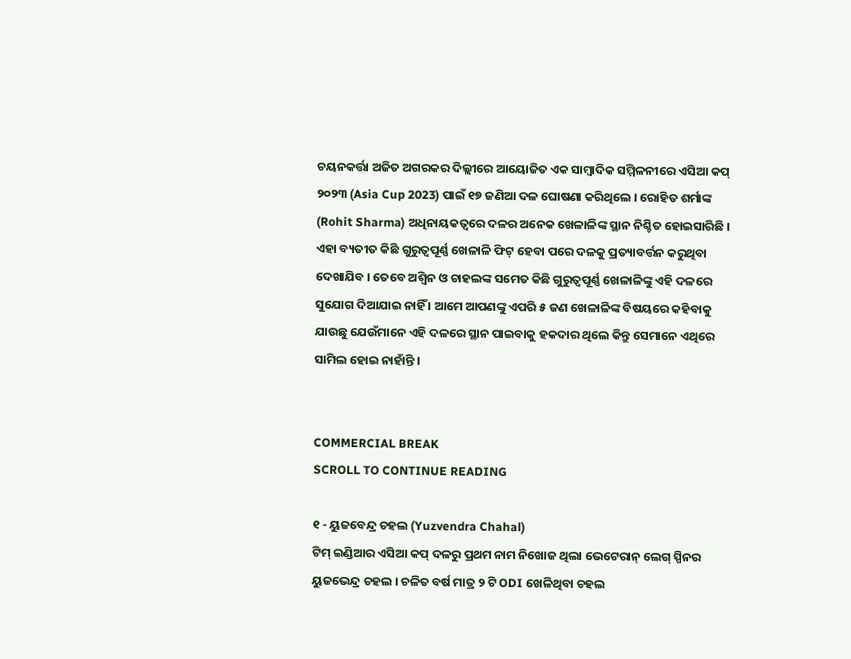ଚୟନକର୍ତ୍ତା ଅଜିତ ଅଗରକର ଦିଲ୍ଲୀରେ ଆୟୋଜିତ ଏକ ସାମ୍ବାଦିକ ସମ୍ମିଳନୀରେ ଏସିଆ କପ୍ ୨୦୨୩ (Asia Cup 2023) ପାଇଁ ୧୭ ଜଣିଆ ଦଳ ଘୋଷଣା କରିଥିଲେ । ରୋହିତ ଶର୍ମାଙ୍କ (Rohit Sharma) ଅଧିନାୟକତ୍ୱରେ ଦଳର ଅନେକ ଖେଳାଳିଙ୍କ ସ୍ଥାନ ନିଶ୍ଚିତ ହୋଇସାରିଛି । ଏହା ବ୍ୟତୀତ କିଛି ଗୁରୁତ୍ୱପୂର୍ଣ୍ଣ ଖେଳାଳି ଫିଟ୍ ହେବା ପରେ ଦଳକୁ ପ୍ରତ୍ୟାବର୍ତ୍ତନ କରୁଥିବା ଦେଖାଯିବ । ତେବେ ଅଶ୍ୱିନ ଓ ଚାହଲଙ୍କ ସମେତ କିଛି ଗୁରୁତ୍ୱପୂର୍ଣ୍ଣ ଖେଳାଳିଙ୍କୁ ଏହି ଦଳରେ ସୁଯୋଗ ଦିଆଯାଇ ନାହିଁ । ଆମେ ଆପଣଙ୍କୁ ଏପରି ୫ ଜଣ ଖେଳାଳିଙ୍କ ବିଷୟରେ କହିବାକୁ ଯାଉଛୁ ଯେଉଁମାନେ ଏହି ଦଳରେ ସ୍ଥାନ ପାଇବାକୁ ହକଦାର ଥିଲେ କିନ୍ତୁ ସେମାନେ ଏଥିରେ ସାମିଲ ହୋଇ ନାହାଁନ୍ତି ।


COMMERCIAL BREAK
SCROLL TO CONTINUE READING

୧ - ୟୁଜବେନ୍ଦ୍ର ଚହଲ (Yuzvendra Chahal)
ଟିମ୍ ଇଣ୍ଡିଆର ଏସିଆ କପ୍ ଦଳରୁ ପ୍ରଥମ ନାମ ନିଖୋଜ ଥିଲା ଭେଟେରାନ୍ ଲେଗ୍ ସ୍ପିନର ୟୁଜଭେନ୍ଦ୍ର ଚହଲ । ଚଳିତ ବର୍ଷ ମାତ୍ର ୨ ଟି ODI ଖେଳିଥିବା ଚହଲ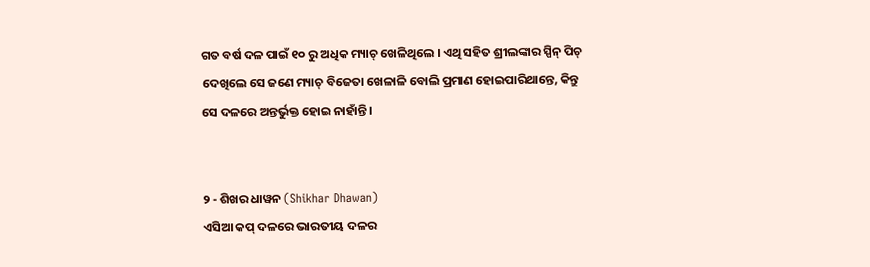ଗତ ବର୍ଷ ଦଳ ପାଇଁ ୧୦ ରୁ ଅଧିକ ମ୍ୟାଚ୍ ଖେଳିଥିଲେ । ଏଥି ସହିତ ଶ୍ରୀଲଙ୍କାର ସ୍ପିନ୍ ପିଚ୍ ଦେଖିଲେ ସେ ଜଣେ ମ୍ୟାଚ୍ ବିଜେତା ଖେଳାଳି ବୋଲି ପ୍ରମାଣ ହୋଇପାରିଥାନ୍ତେ, କିନ୍ତୁ ସେ ଦଳରେ ଅନ୍ତର୍ଭୁକ୍ତ ହୋଇ ନାହାଁନ୍ତି ।


୨ - ଶିଖର ଧାୱନ (Shikhar Dhawan)
ଏସିଆ କପ୍ ଦଳରେ ଭାରତୀୟ ଦଳର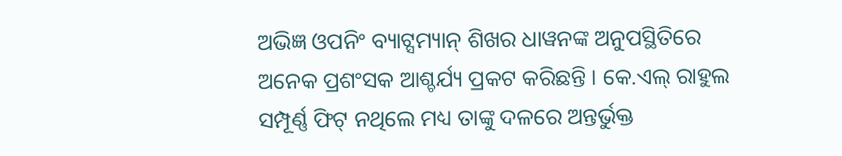ଅଭିଜ୍ଞ ଓପନିଂ ବ୍ୟାଟ୍ସମ୍ୟାନ୍ ଶିଖର ଧାୱନଙ୍କ ଅନୁପସ୍ଥିତିରେ ଅନେକ ପ୍ରଶଂସକ ଆଶ୍ଚର୍ଯ୍ୟ ପ୍ରକଟ କରିଛନ୍ତି । କେ.ଏଲ୍ ରାହୁଲ ସମ୍ପୂର୍ଣ୍ଣ ଫିଟ୍ ନଥିଲେ ମଧ୍ୟ ତାଙ୍କୁ ଦଳରେ ଅନ୍ତର୍ଭୁକ୍ତ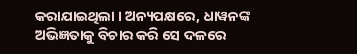କରାଯାଇଥିଲା । ଅନ୍ୟପକ୍ଷରେ, ଧାୱନଙ୍କ ଅଭିଜ୍ଞତାକୁ ବିଚାର କରି ସେ ଦଳରେ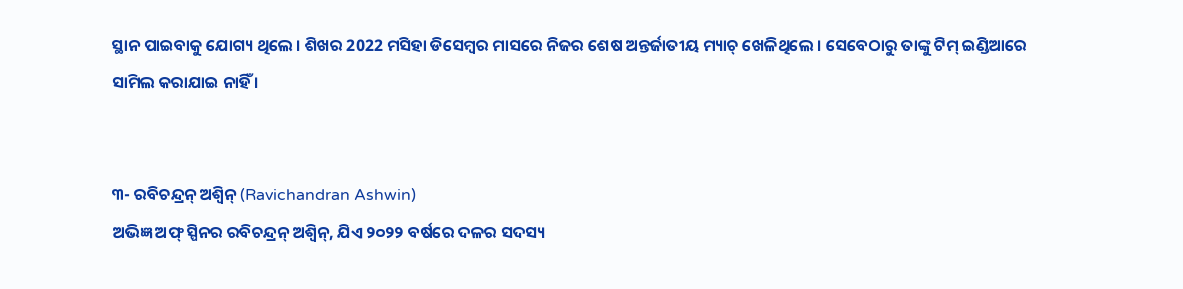ସ୍ଥାନ ପାଇବାକୁ ଯୋଗ୍ୟ ଥିଲେ । ଶିଖର 2022 ମସିହା ଡିସେମ୍ବର ମାସରେ ନିଜର ଶେଷ ଅନ୍ତର୍ଜାତୀୟ ମ୍ୟାଚ୍ ଖେଳିଥିଲେ । ସେବେଠାରୁ ତାଙ୍କୁ ଟିମ୍ ଇଣ୍ଡିଆରେ ସାମିଲ କରାଯାଇ ନାହିଁ ।


୩- ରବିଚନ୍ଦ୍ରନ୍ ଅଶ୍ୱିନ୍ (Ravichandran Ashwin)
ଅଭିଜ୍ଞ ଅଫ୍ ସ୍ପିନର ରବିଚନ୍ଦ୍ରନ୍ ଅଶ୍ୱିନ୍, ଯିଏ ୨୦୨୨ ବର୍ଷରେ ଦଳର ସଦସ୍ୟ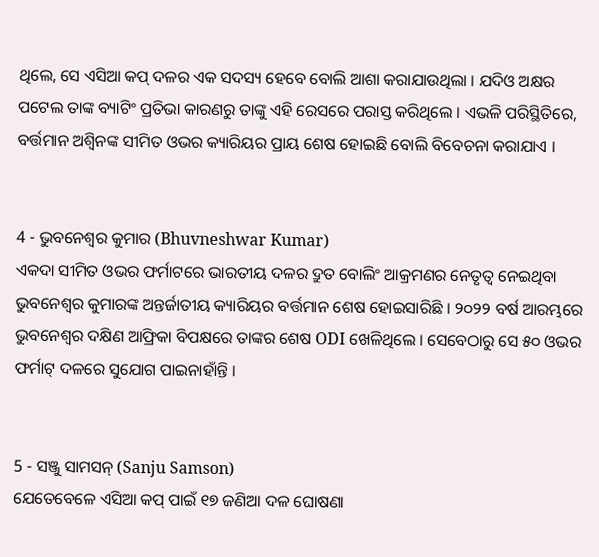ଥିଲେ, ସେ ଏସିଆ କପ୍ ଦଳର ଏକ ସଦସ୍ୟ ହେବେ ବୋଲି ଆଶା କରାଯାଉଥିଲା । ଯଦିଓ ଅକ୍ଷର ପଟେଲ ତାଙ୍କ ବ୍ୟାଟିଂ ପ୍ରତିଭା କାରଣରୁ ତାଙ୍କୁ ଏହି ରେସରେ ପରାସ୍ତ କରିଥିଲେ । ଏଭଳି ପରିସ୍ଥିତିରେ, ବର୍ତ୍ତମାନ ଅଶ୍ୱିନଙ୍କ ସୀମିତ ଓଭର କ୍ୟାରିୟର ପ୍ରାୟ ଶେଷ ହୋଇଛି ବୋଲି ବିବେଚନା କରାଯାଏ ।


4 - ଭୁବନେଶ୍ୱର କୁମାର (Bhuvneshwar Kumar)
ଏକଦା ସୀମିତ ଓଭର ଫର୍ମାଟରେ ଭାରତୀୟ ଦଳର ଦ୍ରୁତ ବୋଲିଂ ଆକ୍ରମଣର ନେତୃତ୍ୱ ନେଇଥିବା ଭୁବନେଶ୍ୱର କୁମାରଙ୍କ ଅନ୍ତର୍ଜାତୀୟ କ୍ୟାରିୟର ବର୍ତ୍ତମାନ ଶେଷ ହୋଇସାରିଛି । ୨୦୨୨ ବର୍ଷ ଆରମ୍ଭରେ ଭୁବନେଶ୍ୱର ଦକ୍ଷିଣ ଆଫ୍ରିକା ବିପକ୍ଷରେ ତାଙ୍କର ଶେଷ ODI ଖେଳିଥିଲେ । ସେବେଠାରୁ ସେ ୫୦ ଓଭର ଫର୍ମାଟ୍ ଦଳରେ ସୁଯୋଗ ପାଇନାହାଁନ୍ତି ।


5 - ସଞ୍ଜୁ ସାମସନ୍ (Sanju Samson)
ଯେତେବେଳେ ଏସିଆ କପ୍ ପାଇଁ ୧୭ ଜଣିଆ ଦଳ ଘୋଷଣା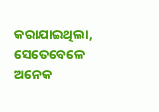କରାଯାଇଥିଲା, ସେତେବେଳେ ଅନେକ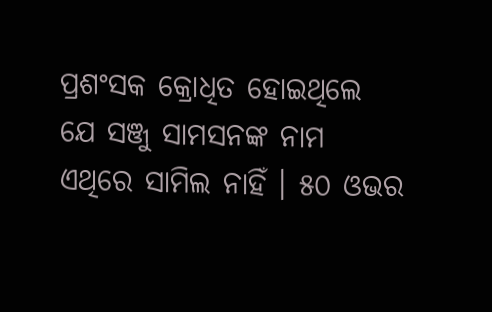ପ୍ରଶଂସକ କ୍ରୋଧିତ ହୋଇଥିଲେ ଯେ ସଞ୍ଜୁ ସାମସନଙ୍କ ନାମ ଏଥିରେ ସାମିଲ ନାହିଁ । ୫୦ ଓଭର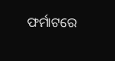ଫର୍ମାଟରେ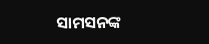ସାମସନଙ୍କ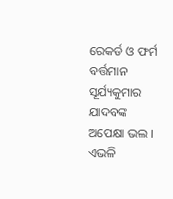ରେକର୍ଡ ଓ ଫର୍ମ ବର୍ତ୍ତମାନ ସୂର୍ଯ୍ୟକୁମାର ଯାଦବଙ୍କ ଅପେକ୍ଷା ଭଲ । ଏଭଳି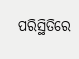ପରିସ୍ଥିତିରେ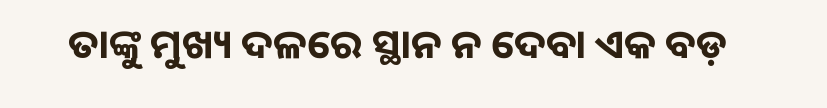ତାଙ୍କୁ ମୁଖ୍ୟ ଦଳରେ ସ୍ଥାନ ନ ଦେବା ଏକ ବଡ଼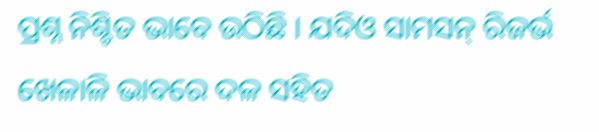ପ୍ରଶ୍ନ ନିଶ୍ଚିତ ଭାବେ ଉଠିଛି । ଯଦିଓ ସାମସନ୍ ରିଜର୍ଭ ଖେଳାଳି ଭାବରେ ଦଳ ସହିତ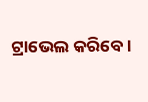ଟ୍ରାଭେଲ କରିବେ ।